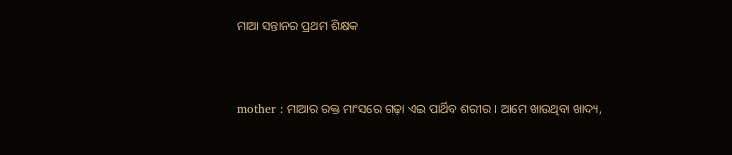ମାଆ ସନ୍ତାନର ପ୍ରଥମ ଶିକ୍ଷକ


mother : ମାଆର ରକ୍ତ ମାଂସରେ ଗଢ଼ା ଏଇ ପାର୍ଥିବ ଶରୀର । ଆମେ ଖାଉଥିବା ଖାଦ୍ୟ,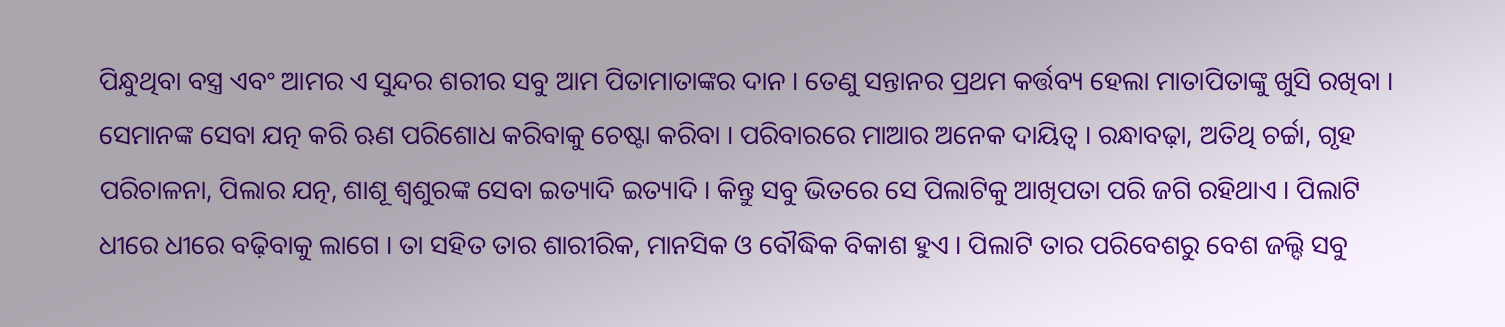ପିନ୍ଧୁଥିବା ବସ୍ତ୍ର ଏବଂ ଆମର ଏ ସୁନ୍ଦର ଶରୀର ସବୁ ଆମ ପିତାମାତାଙ୍କର ଦାନ । ତେଣୁ ସନ୍ତାନର ପ୍ରଥମ କର୍ତ୍ତବ୍ୟ ହେଲା ମାତାପିତାଙ୍କୁ ଖୁସି ରଖିବା । ସେମାନଙ୍କ ସେବା ଯତ୍ନ କରି ଋଣ ପରିଶୋଧ କରିବାକୁ ଚେଷ୍ଟା କରିବା । ପରିବାରରେ ମାଆର ଅନେକ ଦାୟିତ୍ୱ । ରନ୍ଧାବଢ଼ା, ଅତିଥି ଚର୍ଚ୍ଚା, ଗୃହ ପରିଚାଳନା, ପିଲାର ଯତ୍ନ, ଶାଶୂ ଶ୍ୱଶୁରଙ୍କ ସେବା ଇତ୍ୟାଦି ଇତ୍ୟାଦି । କିନ୍ତୁ ସବୁ ଭିତରେ ସେ ପିଲାଟିକୁ ଆଖିପତା ପରି ଜଗି ରହିଥାଏ । ପିଲାଟି ଧୀରେ ଧୀରେ ବଢ଼ିବାକୁ ଲାଗେ । ତା ସହିତ ତାର ଶାରୀରିକ, ମାନସିକ ଓ ବୌଦ୍ଧିକ ବିକାଶ ହୁଏ । ପିଲାଟି ତାର ପରିବେଶରୁ ବେଶ ଜଲ୍ଦି ସବୁ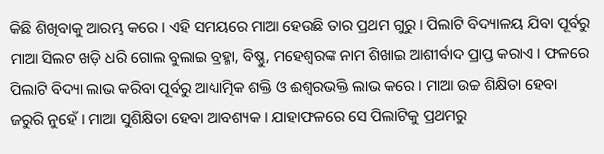କିଛି ଶିଖିବାକୁ ଆରମ୍ଭ କରେ । ଏହି ସମୟରେ ମାଆ ହେଉଛି ତାର ପ୍ରଥମ ଗୁରୁ । ପିଲାଟି ବିଦ୍ୟାଳୟ ଯିବା ପୂର୍ବରୁ ମାଆ ସିଲଟ ଖଡ଼ି ଧରି ଗୋଲ ବୁଲାଇ ବ୍ରହ୍ମା, ବିଷ୍ଣୁ, ମହେଶ୍ୱରଙ୍କ ନାମ ଶିଖାଇ ଆଶୀର୍ବାଦ ପ୍ରାପ୍ତ କରାଏ । ଫଳରେ ପିଲାଟି ବିଦ୍ୟା ଲାଭ କରିବା ପୂର୍ବରୁ ଆଧ୍ୟାତ୍ମିକ ଶକ୍ତି ଓ ଈଶ୍ୱରଭକ୍ତି ଲାଭ କରେ । ମାଆ ଉଚ୍ଚ ଶିକ୍ଷିତା ହେବା ଜରୁରି ନୁହେଁ । ମାଆ ସୁଶିକ୍ଷିତା ହେବା ଆବଶ୍ୟକ । ଯାହାଫଳରେ ସେ ପିଲାଟିକୁ ପ୍ରଥମରୁ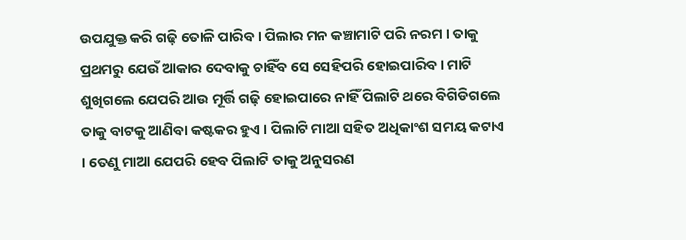ଉପଯୁକ୍ତ କରି ଗଢ଼ି ତୋଳି ପାରିବ । ପିଲାର ମନ କଞ୍ଚାମାଟି ପରି ନରମ । ତାକୁ ପ୍ରଥମରୁ ଯେଉଁ ଆକାର ଦେବାକୁ ଚାହିଁବ ସେ ସେହିପରି ହୋଇପାରିବ । ମାଟି ଶୁଖିଗଲେ ଯେପରି ଆଉ ମୂର୍ତ୍ତି ଗଢ଼ି ହୋଇପାରେ ନାହିଁ ପିଲାଟି ଥରେ ବିଗିଡିଗଲେ ତାକୁ ବାଟକୁ ଆଣିବା କଷ୍ଟକର ହୁଏ । ପିଲାଟି ମାଆ ସହିତ ଅଧିକାଂଶ ସମୟ କଟାଏ । ତେଣୁ ମାଆ ଯେପରି ହେବ ପିଲାଟି ତାକୁ ଅନୁସରଣ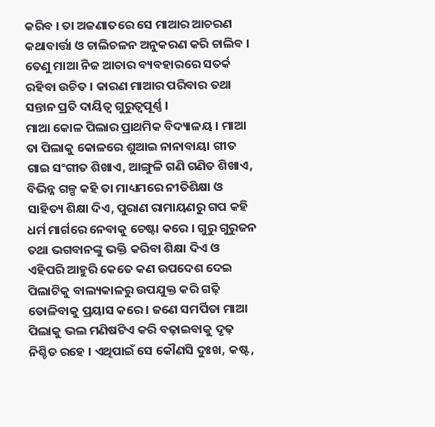କରିବ । ତା ଅଜଣାତରେ ସେ ମାଆର ଆଚରଣ କଥାବାର୍ତ୍ତା ଓ ଚାଲିଚଳନ ଅନୁକରଣ କରି ଚାଲିବ । ତେଣୁ ମାଆ ନିଜ ଆଚାର ବ୍ୟବହାରରେ ସତର୍କ ରହିବା ଉଚିତ । କାରଣ ମାଆର ପରିବାର ତଥା ସନ୍ତାନ ପ୍ରତି ଦାୟିତ୍ୱ ଗୁରୁତ୍ୱପୂର୍ଣ୍ଣ ।
ମାଆ କୋଳ ପିଲାର ପ୍ରାଥମିକ ବିଦ୍ୟାଳୟ । ମାଆ ତା ପିଲାକୁ କୋଳରେ ଶୁଆଇ ନାନାବାୟା ଗୀତ ଗାଇ ସଂଗୀତ ଶିଖାଏ, ଆଙ୍ଗୁଳି ଗଣି ଗଣିତ ଶିଖାଏ, ବିଭିନ୍ନ ଗଳ୍ପ କହି ତା ମାଧ୍ୟମରେ ନୀତିଶିକ୍ଷା ଓ ସାହିତ୍ୟ ଶିକ୍ଷା ଦିଏ, ପୁରାଣ ରାମାୟଣରୁ ଗପ କହି ଧର୍ମ ମାର୍ଗରେ ନେବାକୁ ଚେଷ୍ଟା କରେ । ଗୁରୁ ଗୁରୁଜନ ତଥା ଭଗବାନଙ୍କୁ ଭକ୍ତି କରିବା ଶିକ୍ଷା ଦିଏ ଓ ଏହିପରି ଆହୁରି କେତେ କଣ ଉପଦେଶ ଦେଇ ପିଲାଟିକୁ ବାଲ୍ୟକାଳରୁ ଉପଯୁକ୍ତ କରି ଗଢ଼ି ତୋଳିବାକୁ ପ୍ରୟାସ କରେ । ଜଣେ ସମର୍ପିତା ମାଆ ପିଲାକୁ ଭଲ ମଣିଷଟିଏ କରି ବଢ଼ାଇବାକୁ ଦୃଢ଼ ନିଶ୍ଚିତ ରହେ । ଏଥିପାଇଁ ସେ କୌଣସି ଦୁଃଖ, କଷ୍ଟ,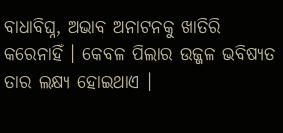ବାଧାବିଘ୍ନ, ଅଭାବ ଅନାଟନକୁ ଖାତିରି କରେନାହିଁ । କେବଳ ପିଲାର ଉଜ୍ଜଳ ଭବିଷ୍ୟତ ତାର ଲକ୍ଷ୍ୟ ହୋଇଥାଏ ।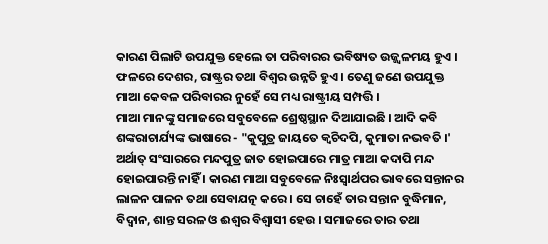କାରଣ ପିଲାଟି ଉପଯୁକ୍ତ ହେଲେ ତା ପରିବାରର ଭବିଷ୍ୟତ ଉଜ୍ଜ୍ୱଳମୟ ହୁଏ । ଫଳରେ ଦେଶର, ରାଷ୍ଟ୍ରର ତଥା ବିଶ୍ୱର ଉନ୍ନତି ହୁଏ । ତେଣୁ ଜଣେ ଉପଯୁକ୍ତ ମାଆ କେବଳ ପରିବାରର ନୁହେଁ ସେ ମଧ୍ୟ ରାଷ୍ଟ୍ରୀୟ ସମ୍ପତ୍ତି ।
ମାଆ ମାନଙ୍କୁ ସମାଜରେ ସବୁବେଳେ ଶ୍ରେଷ୍ଠସ୍ଥାନ ଦିଆଯାଇଛି । ଆଦି କବି ଶଙ୍କରାଚାର୍ଯ୍ୟଙ୍କ ଭାଷାରେ - "କୁପୁତ୍ର ଜାୟତେ କ୍ୱଚିଦପି, କୁମାତା ନଭବତି ।' ଅର୍ଥାତ୍ ସଂସାରରେ ମନ୍ଦପୁତ୍ର ଜାତ ହୋଇପାରେ ମାତ୍ର ମାଆ କଦାପି ମନ୍ଦ ହୋଇପାରନ୍ତି ନାହିଁ । କାରଣ ମାଆ ସବୁବେଳେ ନିଃସ୍ୱାର୍ଥପର ଭାବରେ ସନ୍ତାନର ଲାଳନ ପାଳନ ତଥା ସେବାଯତ୍ନ କରେ । ସେ ଚାହେଁ ତାର ସନ୍ତାନ ବୁଦ୍ଧିମାନ, ବିଦ୍ୱାନ, ଶାନ୍ତ ସରଳ ଓ ଈଶ୍ୱର ବିଶ୍ୱାସୀ ହେଉ । ସମାଜରେ ତାର ତଥା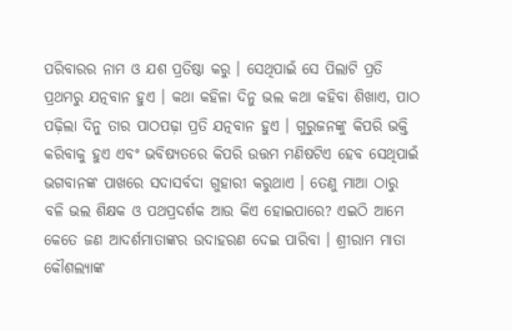ପରିବାରର ନାମ ଓ ଯଶ ପ୍ରତିଷ୍ଠା କରୁ । ସେଥିପାଇଁ ସେ ପିଲାଟି ପ୍ରତି ପ୍ରଥମରୁ ଯତ୍ନବାନ ହୁଏ । କଥା କହିଳା ଦିନୁ ଭଲ କଥା କହିବା ଶିଖାଏ, ପାଠ ପଢ଼ିଲା ଦିନୁ ତାର ପାଠପଢ଼ା ପ୍ରତି ଯତ୍ନବାନ ହୁଏ । ଗୁରୁଜନଙ୍କୁ କିପରି ଭକ୍ତି କରିବାକୁ ହୁଏ ଏବଂ ଭବିଷ୍ୟତରେ କିପରି ଉତ୍ତମ ମଣିଷଟିଏ ହେବ ସେଥିପାଇଁ ଭଗବାନଙ୍କ ପାଖରେ ସଦାସର୍ବଦା ଗୁହାରୀ କରୁଥାଏ । ତେଣୁ ମାଆ ଠାରୁ ବଳି ଭଲ ଶିକ୍ଷକ ଓ ପଥପ୍ରଦର୍ଶକ ଆଉ କିଏ ହୋଇପାରେ? ଏଇଠି ଆମେ କେତେ ଜଣ ଆଦର୍ଶମାତାଙ୍କର ଉଦାହରଣ ଦେଇ ପାରିବା । ଶ୍ରୀରାମ ମାତା କୌଶଲ୍ୟାଙ୍କ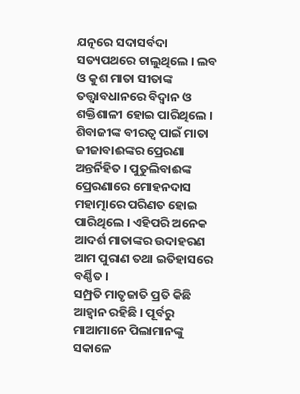ଯତ୍ନରେ ସଦାସର୍ବଦା ସତ୍ୟପଥରେ ଚାଲୁଥିଲେ । ଲବ ଓ କୁଶ ମାତା ସୀତାଙ୍କ ତତ୍ତ୍ୱାବଧାନରେ ବିଦ୍ୱାନ ଓ ଶକ୍ତିଶାଳୀ ହୋଇ ପାରିଥିଲେ । ଶିବାଜୀଙ୍କ ବୀରତ୍ୱ ପାଇଁ ମାତା ଜୀଜାବାଈଙ୍କର ପ୍ରେରଣା ଅନ୍ତର୍ନିହିତ । ପୁତୁଲିବାଈଙ୍କ ପ୍ରେରଣାରେ ମୋହନଦାସ ମହାତ୍ମାରେ ପରିଣତ ହୋଇ ପାରିଥିଲେ । ଏହିପରି ଅନେକ ଆଦର୍ଶ ମାତାଙ୍କର ଉଦାହରଣ ଆମ ପୁରାଣ ତଥା ଇତିହାସରେ ବର୍ଣ୍ଣିତ ।
ସମ୍ପ୍ରତି ମାତୃଜାତି ପ୍ରତି କିଛି ଆହ୍ୱାନ ରହିଛି । ପୂର୍ବରୁ ମାଆମାନେ ପିଲାମାନଙ୍କୁ ସକାଳେ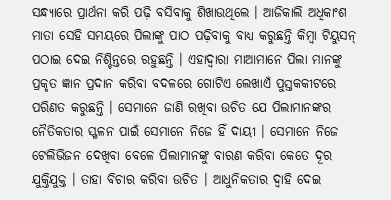ସନ୍ଧ୍ୟାରେ ପ୍ରାର୍ଥନା କରି ପଢ଼ି ବସିବାକୁ ଶିଖାଉଥିଲେ । ଆଜିକାଲି ଅଧିକାଂଶ ମାତା ସେହି ସମୟରେ ପିଲାଙ୍କୁ ପାଠ ପଢ଼ିବାକୁ ବାଧ୍ୟ କରୁଛନ୍ତି କିମ୍ବା ଟିୟୁସନ୍ ପଠାଇ ଦେଇ ନିଶ୍ଚିନ୍ତରେ ରହୁଛନ୍ତି । ଏହାଦ୍ୱାରା ମାଆମାନେ ପିଲା ମାନଙ୍କୁ ପ୍ରକୃତ ଜ୍ଞାନ ପ୍ରଦାନ କରିବା ବଦଳରେ ଗୋଟିଏ ଲେଖାଏଁ ପୁସ୍ତକକୀଟରେ ପରିଣତ କରୁଛନ୍ତି । ସେମାନେ ଜାଣି ରଖିବା ଉଚିତ ଯେ ପିଲାମାନଙ୍କର ନୈତିକତାର ସ୍ଖଳନ ପାଇଁ ସେମାନେ ନିଜେ ହିଁ ଦାୟୀ । ସେମାନେ ନିଜେ ଟେଲିଭିଜନ ଦେଖିବା ବେଳେ ପିଲାମାନଙ୍କୁ ବାରଣ କରିବା କେତେ ଦୂର ଯୁକ୍ତିଯୁକ୍ତ । ତାହା ବିଚାର କରିବା ଉଚିତ । ଆଧୁନିକତାର ଦ୍ୱାହି ଦେଇ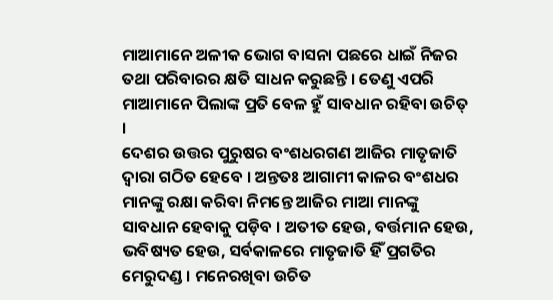ମାଆମାନେ ଅଳୀକ ଭୋଗ ବାସନା ପଛରେ ଧାଇଁ ନିଜର ତଥା ପରିବାରର କ୍ଷତି ସାଧନ କରୁଛନ୍ତି । ତେଣୁ ଏପରି ମାଆମାନେ ପିଲାଙ୍କ ପ୍ରତି ବେଳ ହୁଁ ସାବଧାନ ରହିବା ଉଚିତ୍ ।
ଦେଶର ଉତ୍ତର ପୁରୁଷର ବଂଶଧରଗଣ ଆଜିର ମାତୃଜାତି ଦ୍ୱାରା ଗଠିତ ହେବେ । ଅନ୍ତତଃ ଆଗାମୀ କାଳର ବଂଶଧର ମାନଙ୍କୁ ରକ୍ଷା କରିବା ନିମନ୍ତେ ଆଜିର ମାଆ ମାନଙ୍କୁ ସାବଧାନ ହେବାକୁ ପଡ଼ିବ । ଅତୀତ ହେଉ, ବର୍ତ୍ତମାନ ହେଉ, ଭବିଷ୍ୟତ ହେଉ, ସର୍ବକାଳରେ ମାତୃଜାତି ହିଁ ପ୍ରଗତିର ମେରୁଦଣ୍ଡ । ମନେରଖିବା ଉଚିତ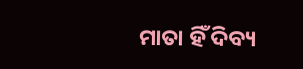ମାତା ହିଁ ଦିବ୍ୟ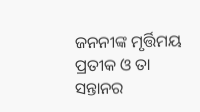ଜନନୀଙ୍କ ମୃର୍ତ୍ତିମୟ ପ୍ରତୀକ ଓ ତା ସନ୍ତାନର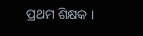ପ୍ରଥମ ଶିକ୍ଷକ ।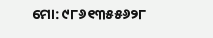ମୋ: ୯୮୬୧୩୫୫୬୨୮